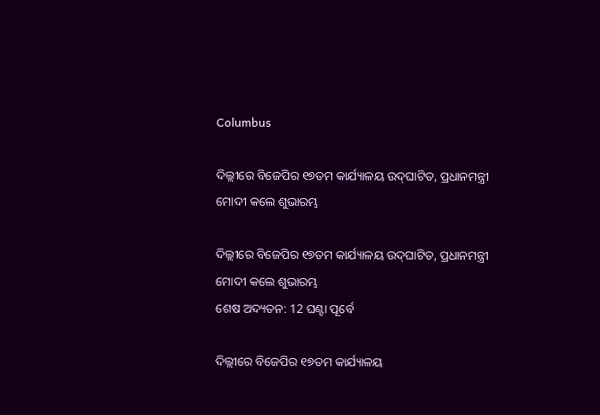Columbus

ଦିଲ୍ଲୀରେ ବିଜେପିର ୧୭ତମ କାର୍ଯ୍ୟାଳୟ ଉଦ୍‌ଘାଟିତ, ପ୍ରଧାନମନ୍ତ୍ରୀ ମୋଦୀ କଲେ ଶୁଭାରମ୍ଭ

ଦିଲ୍ଲୀରେ ବିଜେପିର ୧୭ତମ କାର୍ଯ୍ୟାଳୟ ଉଦ୍‌ଘାଟିତ, ପ୍ରଧାନମନ୍ତ୍ରୀ ମୋଦୀ କଲେ ଶୁଭାରମ୍ଭ
ଶେଷ ଅଦ୍ୟତନ: 12 ଘଣ୍ଟା ପୂର୍ବେ

ଦିଲ୍ଲୀରେ ବିଜେପିର ୧୭ତମ କାର୍ଯ୍ୟାଳୟ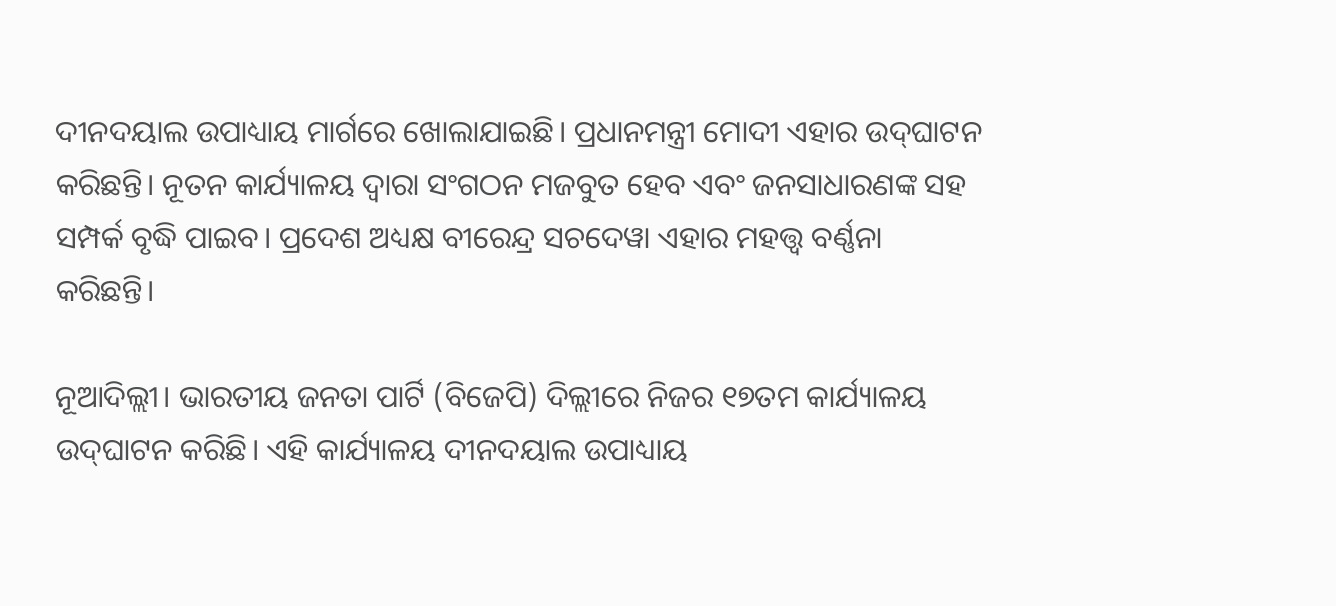ଦୀନଦୟାଲ ଉପାଧ୍ୟାୟ ମାର୍ଗରେ ଖୋଲାଯାଇଛି। ପ୍ରଧାନମନ୍ତ୍ରୀ ମୋଦୀ ଏହାର ଉଦ୍‌ଘାଟନ କରିଛନ୍ତି। ନୂତନ କାର୍ଯ୍ୟାଳୟ ଦ୍ୱାରା ସଂଗଠନ ମଜବୁତ ହେବ ଏବଂ ଜନସାଧାରଣଙ୍କ ସହ ସମ୍ପର୍କ ବୃଦ୍ଧି ପାଇବ। ପ୍ରଦେଶ ଅଧ୍ୟକ୍ଷ ବୀରେନ୍ଦ୍ର ସଚଦେୱା ଏହାର ମହତ୍ତ୍ୱ ବର୍ଣ୍ଣନା କରିଛନ୍ତି।

ନୂଆଦିଲ୍ଲୀ। ଭାରତୀୟ ଜନତା ପାର୍ଟି (ବିଜେପି) ଦିଲ୍ଲୀରେ ନିଜର ୧୭ତମ କାର୍ଯ୍ୟାଳୟ ଉଦ୍‌ଘାଟନ କରିଛି। ଏହି କାର୍ଯ୍ୟାଳୟ ଦୀନଦୟାଲ ଉପାଧ୍ୟାୟ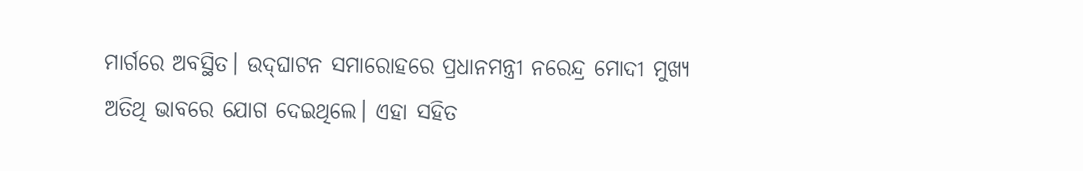ମାର୍ଗରେ ଅବସ୍ଥିତ। ଉଦ୍‌ଘାଟନ ସମାରୋହରେ ପ୍ରଧାନମନ୍ତ୍ରୀ ନରେନ୍ଦ୍ର ମୋଦୀ ମୁଖ୍ୟ ଅତିଥି ଭାବରେ ଯୋଗ ଦେଇଥିଲେ। ଏହା ସହିତ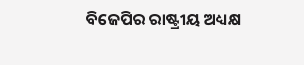ବିଜେପିର ରାଷ୍ଟ୍ରୀୟ ଅଧ୍ୟକ୍ଷ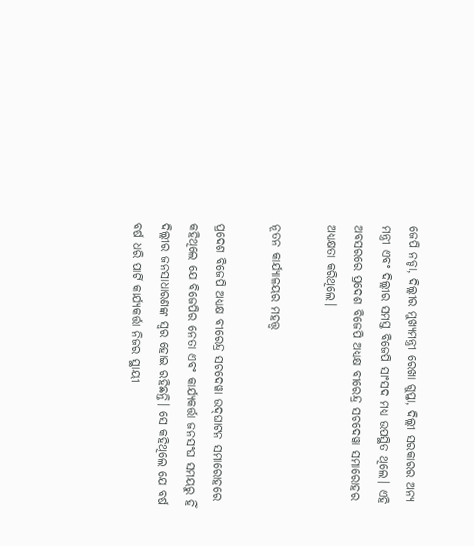ଜେପି ନଡ୍ଡା, ଦିଲ୍ଲୀର ମୁଖ୍ୟମନ୍ତ୍ରୀ ରେଖା ଗୁପ୍ତା, ଦିଲ୍ଲୀ ସରକାରର ଅନ୍ୟ ମନ୍ତ୍ରୀ ଏବଂ ଦିଲ୍ଲୀର ସମସ୍ତ ବିଜେପି ସାଂସଦ ମଧ୍ୟ ଉପସ୍ଥିତ ଥିଲେ। ଏହି ଅବସରରେ ପ୍ରଦେଶ ବିଜେପି ଅଧ୍ୟକ୍ଷ ବୀରେନ୍ଦ୍ର ସଚଦେୱା ସମାରୋହର ଅଧ୍ୟକ୍ଷତା କରିଥିଲେ।

ନୂତନ କାର୍ଯ୍ୟାଳୟର ମହତ୍ତ୍ୱ

ପ୍ରଦେଶ ବିଜେପି ଅଧ୍ୟକ୍ଷ ବୀରେନ୍ଦ୍ର ସଚଦେୱା ଉଦ୍‌ଘାଟନ ସମାରୋହରେ କହିଥିଲେ ଯେ ବିଜେପିର ନେତା ଏବଂ କାର୍ଯ୍ୟକର୍ତ୍ତା ଜନସଂଘ ସମୟରୁ ହିଁ ଦିଲ୍ଲୀର ଜନସାଧାରଣଙ୍କ ସ୍ୱର ହୋଇ ରହିଛନ୍ତି। ସେ କହିଥିଲେ ଯେ ବର୍ଷ ବର୍ଷ ଧରି ପାର୍ଟି କାର୍ଯ୍ୟକର୍ତ୍ତା ନିଜର ସ୍ଥାୟୀ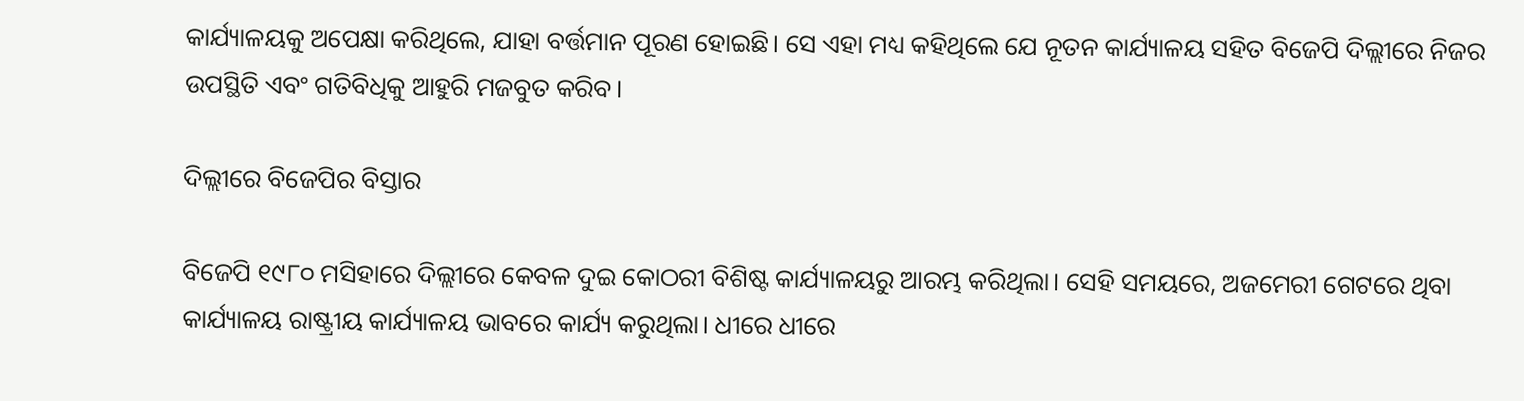କାର୍ଯ୍ୟାଳୟକୁ ଅପେକ୍ଷା କରିଥିଲେ, ଯାହା ବର୍ତ୍ତମାନ ପୂରଣ ହୋଇଛି। ସେ ଏହା ମଧ୍ୟ କହିଥିଲେ ଯେ ନୂତନ କାର୍ଯ୍ୟାଳୟ ସହିତ ବିଜେପି ଦିଲ୍ଲୀରେ ନିଜର ଉପସ୍ଥିତି ଏବଂ ଗତିବିଧିକୁ ଆହୁରି ମଜବୁତ କରିବ।

ଦିଲ୍ଲୀରେ ବିଜେପିର ବିସ୍ତାର

ବିଜେପି ୧୯୮୦ ମସିହାରେ ଦିଲ୍ଲୀରେ କେବଳ ଦୁଇ କୋଠରୀ ବିଶିଷ୍ଟ କାର୍ଯ୍ୟାଳୟରୁ ଆରମ୍ଭ କରିଥିଲା। ସେହି ସମୟରେ, ଅଜମେରୀ ଗେଟରେ ଥିବା କାର୍ଯ୍ୟାଳୟ ରାଷ୍ଟ୍ରୀୟ କାର୍ଯ୍ୟାଳୟ ଭାବରେ କାର୍ଯ୍ୟ କରୁଥିଲା। ଧୀରେ ଧୀରେ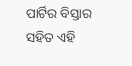ପାର୍ଟିର ବିସ୍ତାର ସହିତ ଏହି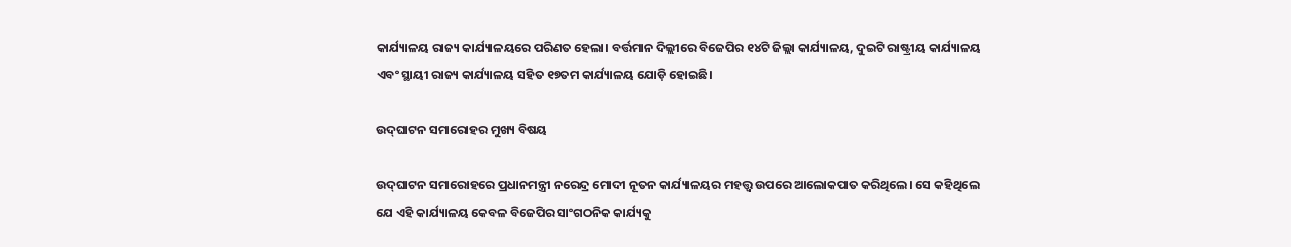କାର୍ଯ୍ୟାଳୟ ରାଜ୍ୟ କାର୍ଯ୍ୟାଳୟରେ ପରିଣତ ହେଲା। ବର୍ତ୍ତମାନ ଦିଲ୍ଲୀରେ ବିଜେପିର ୧୪ଟି ଜିଲ୍ଲା କାର୍ଯ୍ୟାଳୟ, ଦୁଇଟି ରାଷ୍ଟ୍ରୀୟ କାର୍ଯ୍ୟାଳୟ ଏବଂ ସ୍ଥାୟୀ ରାଜ୍ୟ କାର୍ଯ୍ୟାଳୟ ସହିତ ୧୭ତମ କାର୍ଯ୍ୟାଳୟ ଯୋଡ଼ି ହୋଇଛି।

ଉଦ୍‌ଘାଟନ ସମାରୋହର ମୁଖ୍ୟ ବିଷୟ

ଉଦ୍‌ଘାଟନ ସମାରୋହରେ ପ୍ରଧାନମନ୍ତ୍ରୀ ନରେନ୍ଦ୍ର ମୋଦୀ ନୂତନ କାର୍ଯ୍ୟାଳୟର ମହତ୍ତ୍ୱ ଉପରେ ଆଲୋକପାତ କରିଥିଲେ। ସେ କହିଥିଲେ ଯେ ଏହି କାର୍ଯ୍ୟାଳୟ କେବଳ ବିଜେପିର ସାଂଗଠନିକ କାର୍ଯ୍ୟକୁ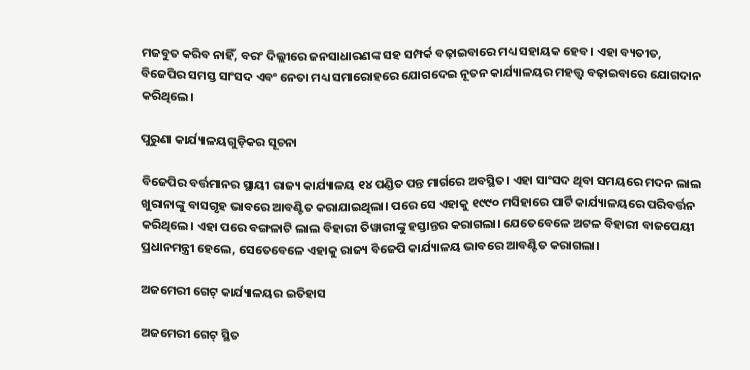ମଜବୁତ କରିବ ନାହିଁ, ବରଂ ଦିଲ୍ଲୀରେ ଜନସାଧାରଣଙ୍କ ସହ ସମ୍ପର୍କ ବଢ଼ାଇବାରେ ମଧ୍ୟ ସହାୟକ ହେବ। ଏହା ବ୍ୟତୀତ, ବିଜେପିର ସମସ୍ତ ସାଂସଦ ଏବଂ ନେତା ମଧ୍ୟ ସମାରୋହରେ ଯୋଗଦେଇ ନୂତନ କାର୍ଯ୍ୟାଳୟର ମହତ୍ତ୍ୱ ବଢ଼ାଇବାରେ ଯୋଗଦାନ କରିଥିଲେ।

ପୁରୁଣା କାର୍ଯ୍ୟାଳୟଗୁଡ଼ିକର ସୂଚନା

ବିଜେପିର ବର୍ତ୍ତମାନର ସ୍ଥାୟୀ ରାଜ୍ୟ କାର୍ଯ୍ୟାଳୟ ୧୪ ପଣ୍ଡିତ ପନ୍ତ ମାର୍ଗରେ ଅବସ୍ଥିତ। ଏହା ସାଂସଦ ଥିବା ସମୟରେ ମଦନ ଲାଲ ଖୁରାନାଙ୍କୁ ବାସଗୃହ ଭାବରେ ଆବଣ୍ଟିତ କରାଯାଇଥିଲା। ପରେ ସେ ଏହାକୁ ୧୯୯୦ ମସିହାରେ ପାର୍ଟି କାର୍ଯ୍ୟାଳୟରେ ପରିବର୍ତ୍ତନ କରିଥିଲେ। ଏହା ପରେ ବଙ୍ଗଳାଟି ଲାଲ ବିହାରୀ ତିୱାରୀଙ୍କୁ ହସ୍ତାନ୍ତର କରାଗଲା। ଯେତେବେଳେ ଅଟଳ ବିହାରୀ ବାଜପେୟୀ ପ୍ରଧାନମନ୍ତ୍ରୀ ହେଲେ, ସେତେବେଳେ ଏହାକୁ ରାଜ୍ୟ ବିଜେପି କାର୍ଯ୍ୟାଳୟ ଭାବରେ ଆବଣ୍ଟିତ କରାଗଲା।

ଅଜମେରୀ ଗେଟ୍ କାର୍ଯ୍ୟାଳୟର ଇତିହାସ

ଅଜମେରୀ ଗେଟ୍ ସ୍ଥିତ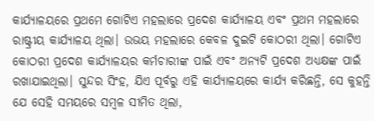କାର୍ଯ୍ୟାଳୟରେ ପ୍ରଥମେ ଗୋଟିଏ ମହଲାରେ ପ୍ରଦେଶ କାର୍ଯ୍ୟାଳୟ ଏବଂ ପ୍ରଥମ ମହଲାରେ ରାଷ୍ଟ୍ରୀୟ କାର୍ଯ୍ୟାଳୟ ଥିଲା। ଉଭୟ ମହଲାରେ କେବଳ ଦୁଇଟି କୋଠରୀ ଥିଲା। ଗୋଟିଏ କୋଠରୀ ପ୍ରଦେଶ କାର୍ଯ୍ୟାଳୟର କର୍ମଚାରୀଙ୍କ ପାଇଁ ଏବଂ ଅନ୍ୟଟି ପ୍ରଦେଶ ଅଧ୍ୟକ୍ଷଙ୍କ ପାଇଁ ରଖାଯାଇଥିଲା। ସୁନ୍ଦର ସିଂହ, ଯିଏ ପୂର୍ବରୁ ଏହି କାର୍ଯ୍ୟାଳୟରେ କାର୍ଯ୍ୟ କରିଛନ୍ତି, ସେ କୁହନ୍ତି ଯେ ସେହି ସମୟରେ ସମ୍ବଳ ସୀମିତ ଥିଲା,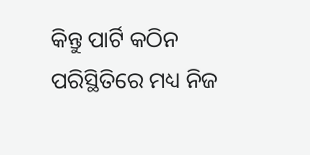କିନ୍ତୁ ପାର୍ଟି କଠିନ ପରିସ୍ଥିତିରେ ମଧ୍ୟ ନିଜ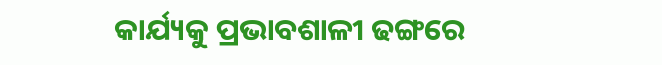କାର୍ଯ୍ୟକୁ ପ୍ରଭାବଶାଳୀ ଢଙ୍ଗରେ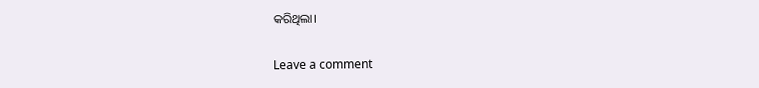କରିଥିଲା।

Leave a comment